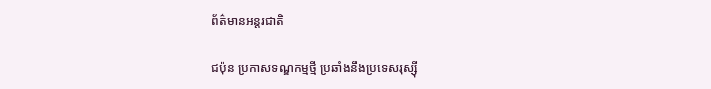ព័ត៌មានអន្តរជាតិ

ជប៉ុន ប្រកាសទណ្ឌកម្មថ្មី ប្រឆាំងនឹងប្រទេសរុស្ស៊ី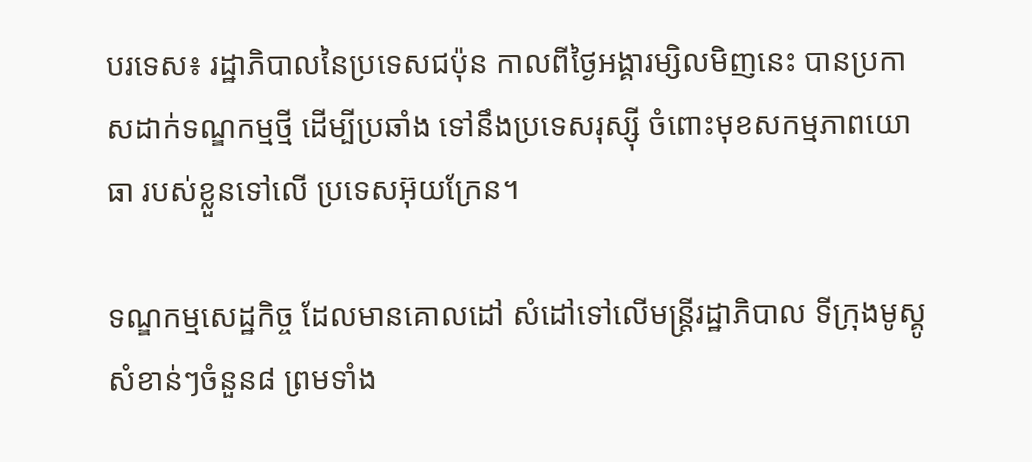បរទេស៖ រដ្ឋាភិបាលនៃប្រទេសជប៉ុន កាលពីថ្ងៃអង្គារម្សិលមិញនេះ បានប្រកាសដាក់ទណ្ឌកម្មថ្មី ដើម្បីប្រឆាំង ទៅនឹងប្រទេសរុស្ស៊ី ចំពោះមុខសកម្មភាពយោធា របស់ខ្លួនទៅលើ ប្រទេសអ៊ុយក្រែន។

ទណ្ឌកម្មសេដ្ឋកិច្ច ដែលមានគោលដៅ សំដៅទៅលើមន្ត្រីរដ្ឋាភិបាល ទីក្រុងមូស្គូ សំខាន់ៗចំនួន៨ ព្រមទាំង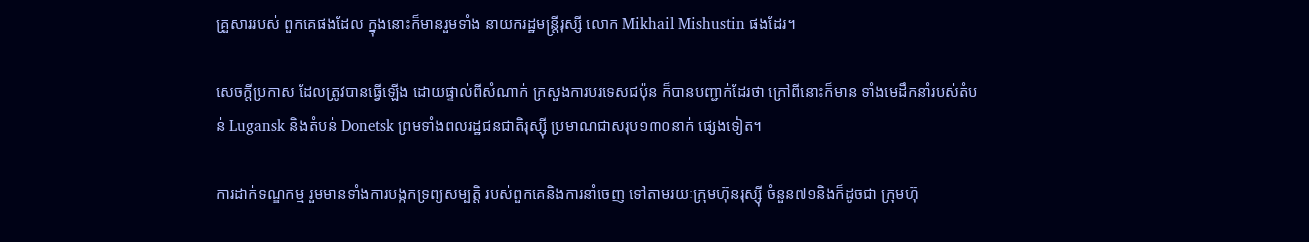គ្រួសាររបស់ ពួកគេផងដែល ក្នុងនោះក៏មានរួមទាំង នាយករដ្ឋមន្ត្រីរុស្សី លោក Mikhail Mishustin ផងដែរ។

សេចក្តីប្រកាស ដែលត្រូវបានធ្វើឡើង ដោយផ្ទាល់ពីសំណាក់ ក្រសួងការបរទេសជប៉ុន ក៏បានបញ្ជាក់ដែរថា ក្រៅពីនោះក៏មាន ទាំងមេដឹកនាំរបស់តំបន់ Lugansk និងតំបន់ Donetsk ព្រមទាំងពលរដ្ឋជនជាតិរុស្ស៊ី ប្រមាណជាសរុប១៣០នាក់ ផ្សេងទៀត។

ការដាក់ទណ្ឌកម្ម រួមមានទាំងការបង្កកទ្រព្យសម្បត្តិ របស់ពួកគេនិងការនាំចេញ ទៅតាមរយៈក្រុមហ៊ុនរុស្ស៊ី ចំនួន៧១និងក៏ដូចជា ក្រុមហ៊ុ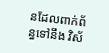នដែលពាក់ព័ន្ធទៅនឹង វិស័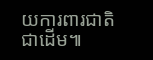យការពារជាតិជាដើម៕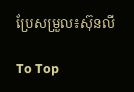ប្រែសម្រួល៖ស៊ុនលី

To Top